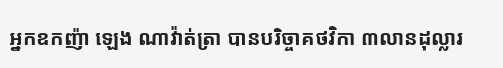អ្នកឧកញ៉ា ឡេង ណាវ៉ាត់ត្រា បានបរិច្ចាគថវិកា ៣លានដុល្លារ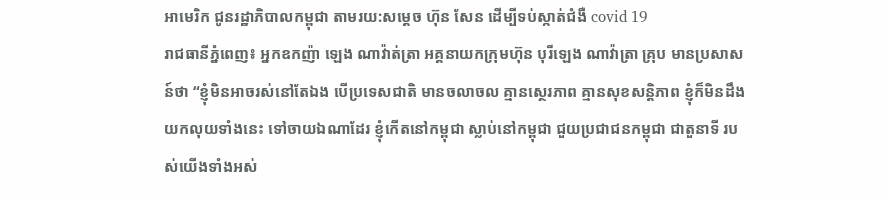អាមេរិក ជូនរដ្ឋាភិបាលកម្ពុជា តាមរយ:សម្ដេច ហ៊ុន សែន ដើម្បីទប់ស្កាត់ជំងឺ covid 19
រាជធានីភ្នំពេញ៖ អ្នកឧកញ៉ា ឡេង ណាវ៉ាត់ត្រា អគ្គនាយកក្រុមហ៊ុន បុរីឡេង ណាវ៉ាត្រា គ្រុប មានប្រសាសន៍ថា “ខ្ញុំមិនអាចរស់នៅតែឯង បើប្រទេសជាតិ មានចលាចល គ្មានស្ថេរភាព គ្មានសុខសន្តិភាព ខ្ញុំក៏មិនដឹងយកលុយទាំងនេះ ទៅចាយឯណាដែរ ខ្ញុំកើតនៅកម្ពុជា ស្លាប់នៅកម្ពុជា ជួយប្រជាជនកម្ពុជា ជាតួនាទី របស់យើងទាំងអស់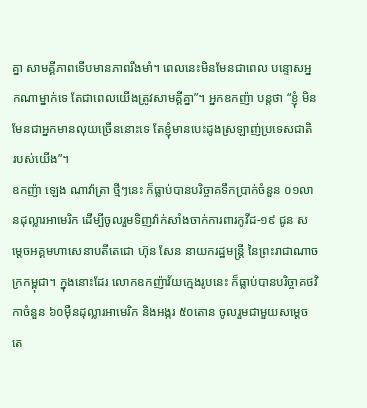គ្នា សាមគ្គីភាពទើបមានភាពរឹងមាំ។ ពេលនេះមិនមែនជាពេល បន្ទោសអ្នកណាម្នាក់ទេ តែជាពេលយើងត្រូវសាមគ្គីគ្នា”។ អ្នកឧកញ៉ា បន្តថា “ខ្ញុំ មិនមែនជាអ្នកមានលុយច្រើននោះទេ តែខ្ញុំមានបេះដូងស្រឡាញ់ប្រទេសជាតិ របស់យើង”។
ឧកញ៉ា ឡេង ណាវ៉ាត្រា ថ្មីៗនេះ ក៏ធ្លាប់បានបរិច្ចាគទឹកប្រាក់ចំនួន ០១លានដុល្លារអាមេរិក ដើម្បីចូលរួមទិញវ៉ាក់សាំងចាក់ការពារកូវីដ-១៩ ជូន សម្តេចអគ្គមហាសេនាបតីតេជោ ហ៊ុន សែន នាយករដ្ឋមន្ត្រី នៃព្រះរាជាណាចក្រកម្ពុជា។ ក្នុងនោះដែរ លោកឧកញ៉ាវ័យក្មេងរូបនេះ ក៏ធ្លាប់បានបរិច្ចាគថវិកាចំនួន ៦០ម៉ឺនដុល្លារអាមេរិក និងអង្ករ ៥០តោន ចូលរួមជាមួយសម្ដេចតេ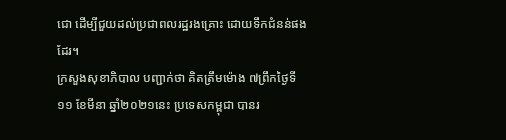ជោ ដើម្បីជួយដល់ប្រជាពលរដ្ឋរងគ្រោះ ដោយទឹកជំនន់ផងដែរ។
ក្រសួងសុខាភិបាល បញ្ជាក់ថា គិតត្រឹមម៉ោង ៧ព្រឹកថ្ងៃទី១១ ខែមីនា ឆ្នាំ២០២១នេះ ប្រទេសកម្ពុជា បានរ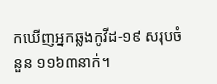កឃើញអ្នកឆ្លងកូវីដ-១៩ សរុបចំនួន ១១៦៣នាក់។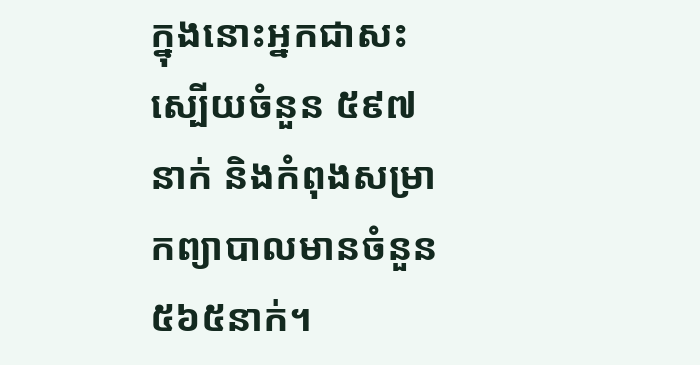ក្នុងនោះអ្នកជាសះស្បើយចំនួន ៥៩៧នាក់ និងកំពុងសម្រាកព្យាបាលមានចំនួន ៥៦៥នាក់។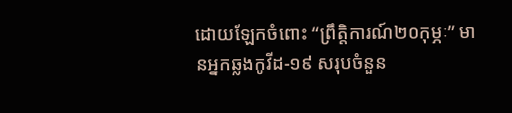ដោយឡែកចំពោះ “ព្រឹត្តិការណ៍២០កុម្ភៈ” មានអ្នកឆ្លងកូវីដ-១៩ សរុបចំនួន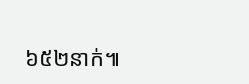៦៥២នាក់៕